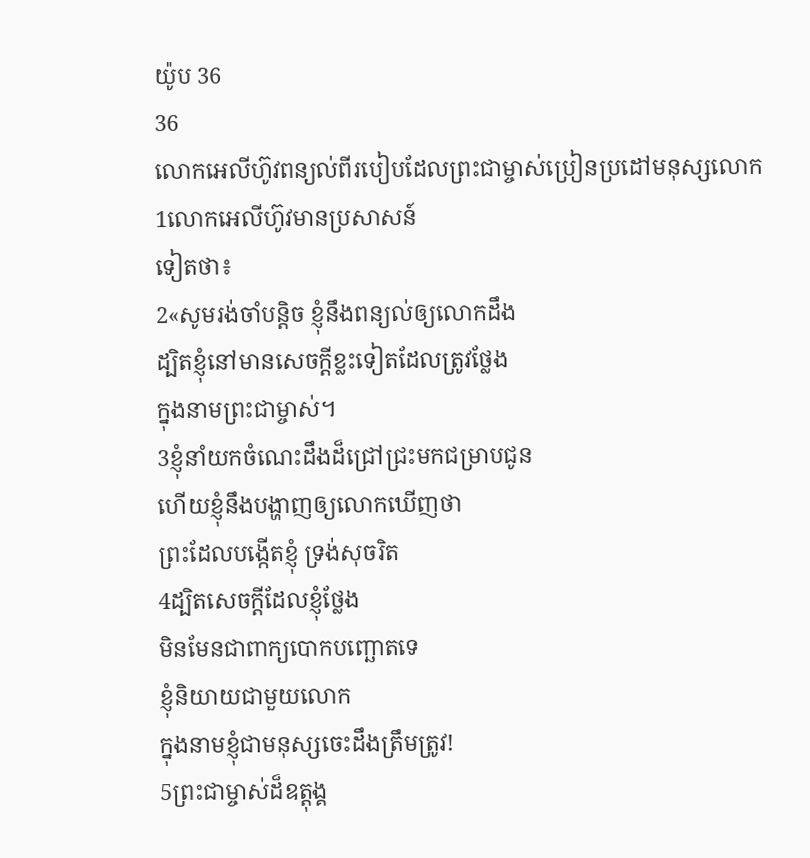យ៉ូប 36
36
លោកអេលីហ៊ូវពន្យល់ពីរបៀបដែលព្រះជាម្ចាស់ប្រៀនប្រដៅមនុស្សលោក
1លោកអេលីហ៊ូវមានប្រសាសន៍
ទៀតថា៖
2«សូមរង់ចាំបន្តិច ខ្ញុំនឹងពន្យល់ឲ្យលោកដឹង
ដ្បិតខ្ញុំនៅមានសេចក្ដីខ្លះទៀតដែលត្រូវថ្លែង
ក្នុងនាមព្រះជាម្ចាស់។
3ខ្ញុំនាំយកចំណេះដឹងដ៏ជ្រៅជ្រះមកជម្រាបជូន
ហើយខ្ញុំនឹងបង្ហាញឲ្យលោកឃើញថា
ព្រះដែលបង្កើតខ្ញុំ ទ្រង់សុចរិត
4ដ្បិតសេចក្ដីដែលខ្ញុំថ្លែង
មិនមែនជាពាក្យបោកបញ្ឆោតទេ
ខ្ញុំនិយាយជាមួយលោក
ក្នុងនាមខ្ញុំជាមនុស្សចេះដឹងត្រឹមត្រូវ!
5ព្រះជាម្ចាស់ដ៏ឧត្តុង្គ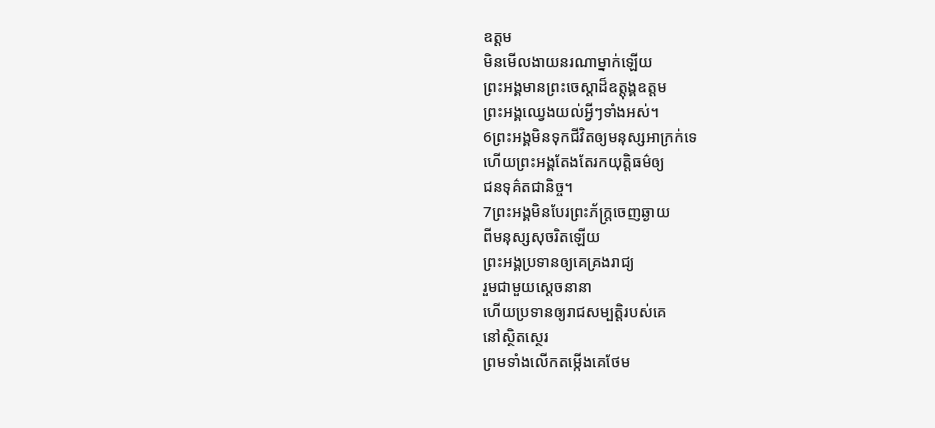ឧត្ដម
មិនមើលងាយនរណាម្នាក់ឡើយ
ព្រះអង្គមានព្រះចេស្ដាដ៏ឧត្តុង្គឧត្ដម
ព្រះអង្គឈ្វេងយល់អ្វីៗទាំងអស់។
6ព្រះអង្គមិនទុកជីវិតឲ្យមនុស្សអាក្រក់ទេ
ហើយព្រះអង្គតែងតែរកយុត្តិធម៌ឲ្យ
ជនទុគ៌តជានិច្ច។
7ព្រះអង្គមិនបែរព្រះភ័ក្ត្រចេញឆ្ងាយ
ពីមនុស្សសុចរិតឡើយ
ព្រះអង្គប្រទានឲ្យគេគ្រងរាជ្យ
រួមជាមួយស្ដេចនានា
ហើយប្រទានឲ្យរាជសម្បត្តិរបស់គេ
នៅស្ថិតស្ថេរ
ព្រមទាំងលើកតម្កើងគេថែម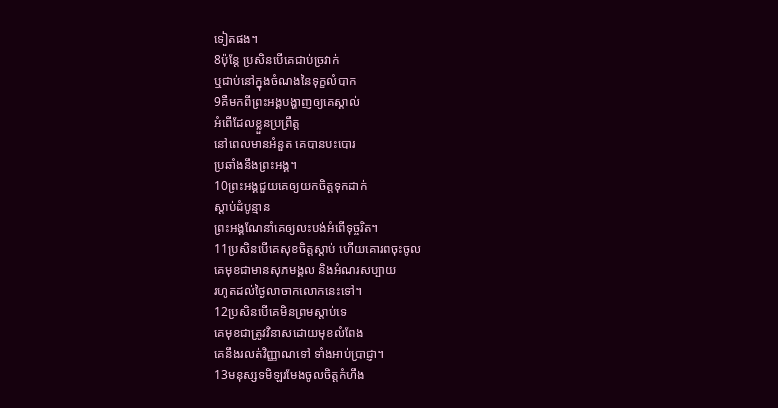ទៀតផង។
8ប៉ុន្តែ ប្រសិនបើគេជាប់ច្រវាក់
ឬជាប់នៅក្នុងចំណងនៃទុក្ខលំបាក
9គឺមកពីព្រះអង្គបង្ហាញឲ្យគេស្គាល់
អំពើដែលខ្លួនប្រព្រឹត្ត
នៅពេលមានអំនួត គេបានបះបោរ
ប្រឆាំងនឹងព្រះអង្គ។
10ព្រះអង្គជួយគេឲ្យយកចិត្តទុកដាក់
ស្ដាប់ដំបូន្មាន
ព្រះអង្គណែនាំគេឲ្យលះបង់អំពើទុច្ចរិត។
11ប្រសិនបើគេសុខចិត្តស្ដាប់ ហើយគោរពចុះចូល
គេមុខជាមានសុភមង្គល និងអំណរសប្បាយ
រហូតដល់ថ្ងៃលាចាកលោកនេះទៅ។
12ប្រសិនបើគេមិនព្រមស្ដាប់ទេ
គេមុខជាត្រូវវិនាសដោយមុខលំពែង
គេនឹងរលត់វិញ្ញាណទៅ ទាំងអាប់ប្រាជ្ញា។
13មនុស្សទមិឡរមែងចូលចិត្តកំហឹង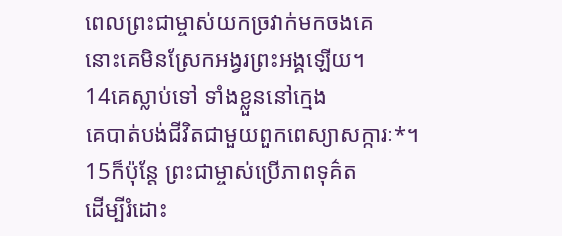ពេលព្រះជាម្ចាស់យកច្រវាក់មកចងគេ
នោះគេមិនស្រែកអង្វរព្រះអង្គឡើយ។
14គេស្លាប់ទៅ ទាំងខ្លួននៅក្មេង
គេបាត់បង់ជីវិតជាមួយពួកពេស្យាសក្ការៈ*។
15ក៏ប៉ុន្តែ ព្រះជាម្ចាស់ប្រើភាពទុគ៌ត
ដើម្បីរំដោះ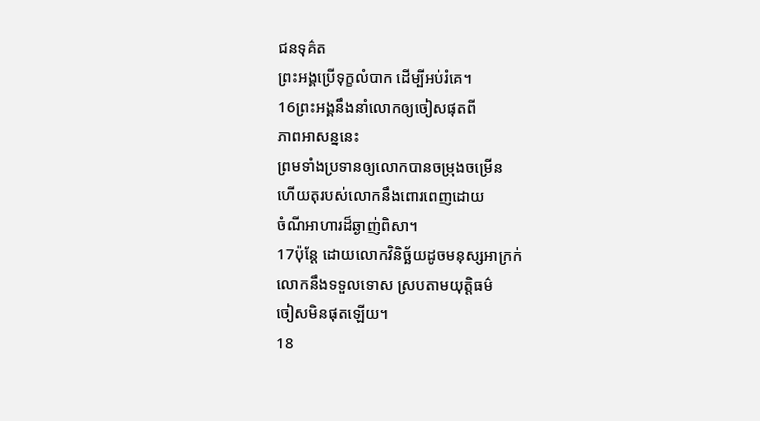ជនទុគ៌ត
ព្រះអង្គប្រើទុក្ខលំបាក ដើម្បីអប់រំគេ។
16ព្រះអង្គនឹងនាំលោកឲ្យចៀសផុតពី
ភាពអាសន្ននេះ
ព្រមទាំងប្រទានឲ្យលោកបានចម្រុងចម្រើន
ហើយតុរបស់លោកនឹងពោរពេញដោយ
ចំណីអាហារដ៏ឆ្ងាញ់ពិសា។
17ប៉ុន្តែ ដោយលោកវិនិច្ឆ័យដូចមនុស្សអាក្រក់
លោកនឹងទទួលទោស ស្របតាមយុត្តិធម៌
ចៀសមិនផុតឡើយ។
18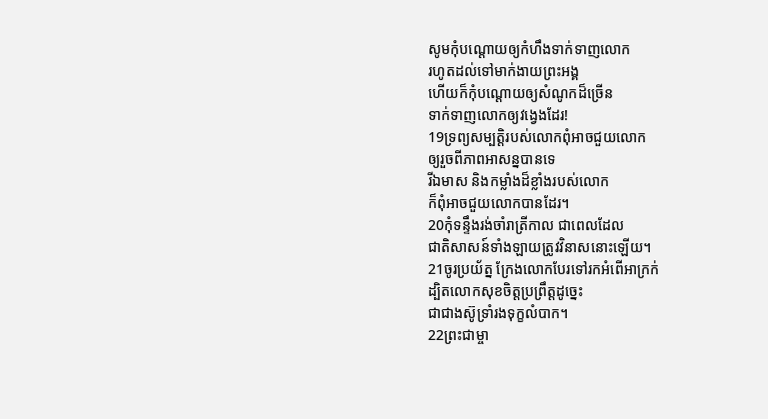សូមកុំបណ្ដោយឲ្យកំហឹងទាក់ទាញលោក
រហូតដល់ទៅមាក់ងាយព្រះអង្គ
ហើយក៏កុំបណ្ដោយឲ្យសំណូកដ៏ច្រើន
ទាក់ទាញលោកឲ្យវង្វេងដែរ!
19ទ្រព្យសម្បត្តិរបស់លោកពុំអាចជួយលោក
ឲ្យរួចពីភាពអាសន្នបានទេ
រីឯមាស និងកម្លាំងដ៏ខ្លាំងរបស់លោក
ក៏ពុំអាចជួយលោកបានដែរ។
20កុំទន្ទឹងរង់ចាំរាត្រីកាល ជាពេលដែល
ជាតិសាសន៍ទាំងឡាយត្រូវវិនាសនោះឡើយ។
21ចូរប្រយ័ត្ន ក្រែងលោកបែរទៅរកអំពើអាក្រក់
ដ្បិតលោកសុខចិត្តប្រព្រឹត្តដូច្នេះ
ជាជាងស៊ូទ្រាំរងទុក្ខលំបាក។
22ព្រះជាម្ចា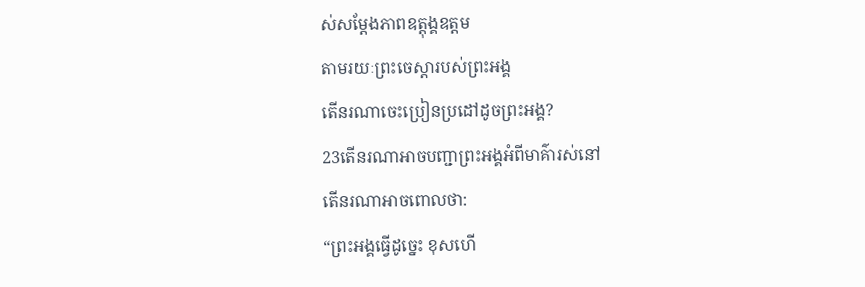ស់សម្តែងភាពឧត្តុង្គឧត្ដម
តាមរយៈព្រះចេស្ដារបស់ព្រះអង្គ
តើនរណាចេះប្រៀនប្រដៅដូចព្រះអង្គ?
23តើនរណាអាចបញ្ជាព្រះអង្គអំពីមាគ៌ារស់នៅ
តើនរណាអាចពោលថា:
“ព្រះអង្គធ្វើដូច្នេះ ខុសហើ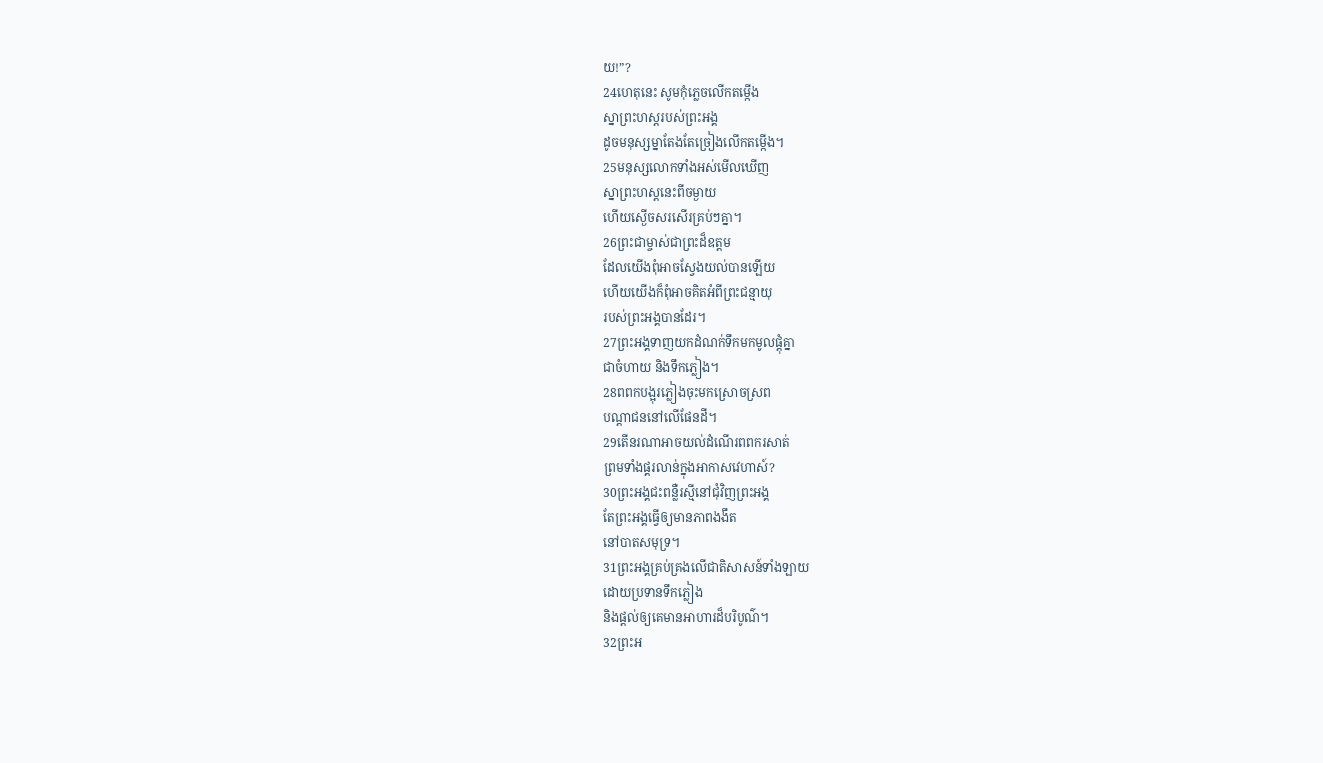យ!”?
24ហេតុនេះ សូមកុំភ្លេចលើកតម្កើង
ស្នាព្រះហស្ដរបស់ព្រះអង្គ
ដូចមនុស្សម្នាតែងតែច្រៀងលើកតម្កើង។
25មនុស្សលោកទាំងអស់មើលឃើញ
ស្នាព្រះហស្ដនេះពីចម្ងាយ
ហើយស្ងើចសរសើរគ្រប់ៗគ្នា។
26ព្រះជាម្ចាស់ជាព្រះដ៏ឧត្ដម
ដែលយើងពុំអាចស្វែងយល់បានឡើយ
ហើយយើងក៏ពុំអាចគិតអំពីព្រះជន្មាយុ
របស់ព្រះអង្គបានដែរ។
27ព្រះអង្គទាញយកដំណក់ទឹកមកមូលផ្ដុំគ្នា
ជាចំហាយ និងទឹកភ្លៀង។
28ពពកបង្អុរភ្លៀងចុះមកស្រោចស្រព
បណ្ដាជននៅលើផែនដី។
29តើនរណាអាចយល់ដំណើរពពករសាត់
ព្រមទាំងផ្គរលាន់ក្នុងអាកាសវេហាស៍?
30ព្រះអង្គជះពន្លឺរស្មីនៅជុំវិញព្រះអង្គ
តែព្រះអង្គធ្វើឲ្យមានភាពងងឹត
នៅបាតសមុទ្រ។
31ព្រះអង្គគ្រប់គ្រងលើជាតិសាសន៍ទាំងឡាយ
ដោយប្រទានទឹកភ្លៀង
និងផ្ដល់ឲ្យគេមានអាហារដ៏បរិបូណ៌។
32ព្រះអ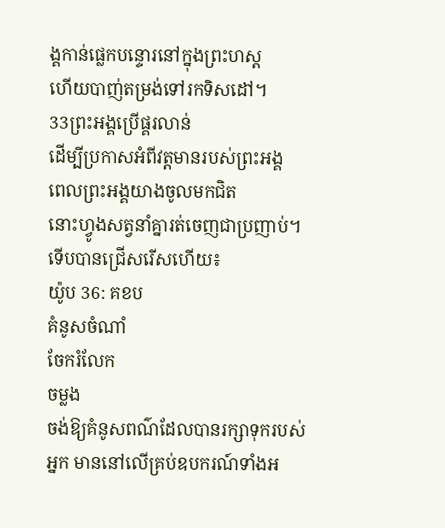ង្គកាន់ផ្លេកបន្ទោរនៅក្នុងព្រះហស្ដ
ហើយបាញ់តម្រង់ទៅរកទិសដៅ។
33ព្រះអង្គប្រើផ្គរលាន់
ដើម្បីប្រកាសអំពីវត្តមានរបស់ព្រះអង្គ
ពេលព្រះអង្គយាងចូលមកជិត
នោះហ្វូងសត្វនាំគ្នារត់ចេញជាប្រញាប់។
ទើបបានជ្រើសរើសហើយ៖
យ៉ូប 36: គខប
គំនូសចំណាំ
ចែករំលែក
ចម្លង
ចង់ឱ្យគំនូសពណ៌ដែលបានរក្សាទុករបស់អ្នក មាននៅលើគ្រប់ឧបករណ៍ទាំងអ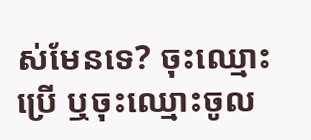ស់មែនទេ? ចុះឈ្មោះប្រើ ឬចុះឈ្មោះចូល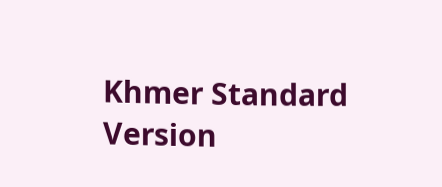Khmer Standard Version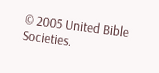© 2005 United Bible Societies.